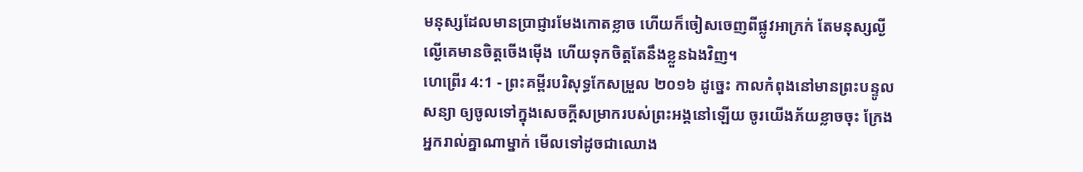មនុស្សដែលមានប្រាជ្ញារមែងកោតខ្លាច ហើយក៏ចៀសចេញពីផ្លូវអាក្រក់ តែមនុស្សល្ងីល្ងើគេមានចិត្តចើងម៉ើង ហើយទុកចិត្តតែនឹងខ្លួនឯងវិញ។
ហេព្រើរ 4:1 - ព្រះគម្ពីរបរិសុទ្ធកែសម្រួល ២០១៦ ដូច្នេះ កាលកំពុងនៅមានព្រះបន្ទូលសន្យា ឲ្យចូលទៅក្នុងសេចក្ដីសម្រាករបស់ព្រះអង្គនៅឡើយ ចូរយើងភ័យខ្លាចចុះ ក្រែងអ្នករាល់គ្នាណាម្នាក់ មើលទៅដូចជាឈោង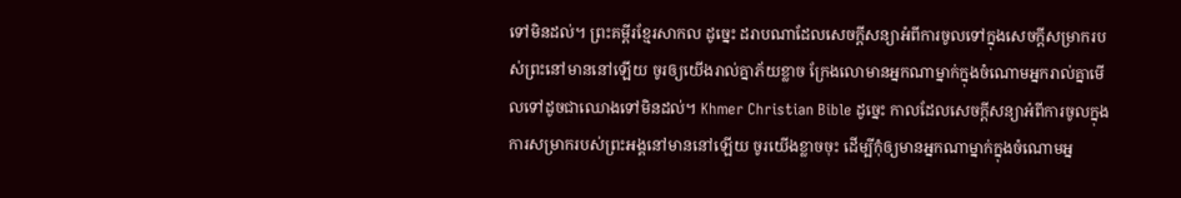ទៅមិនដល់។ ព្រះគម្ពីរខ្មែរសាកល ដូច្នេះ ដរាបណាដែលសេចក្ដីសន្យាអំពីការចូលទៅក្នុងសេចក្ដីសម្រាករបស់ព្រះនៅមាននៅឡើយ ចូរឲ្យយើងរាល់គ្នាភ័យខ្លាច ក្រែងលោមានអ្នកណាម្នាក់ក្នុងចំណោមអ្នករាល់គ្នាមើលទៅដូចជាឈោងទៅមិនដល់។ Khmer Christian Bible ដូច្នេះ កាលដែលសេចក្ដីសន្យាអំពីការចូលក្នុងការសម្រាករបស់ព្រះអង្គនៅមាននៅឡើយ ចូរយើងខ្លាចចុះ ដើម្បីកុំឲ្យមានអ្នកណាម្នាក់ក្នុងចំណោមអ្ន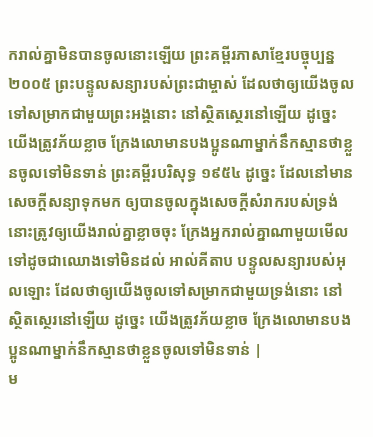ករាល់គ្នាមិនបានចូលនោះឡើយ ព្រះគម្ពីរភាសាខ្មែរបច្ចុប្បន្ន ២០០៥ ព្រះបន្ទូលសន្យារបស់ព្រះជាម្ចាស់ ដែលថាឲ្យយើងចូលទៅសម្រាកជាមួយព្រះអង្គនោះ នៅស្ថិតស្ថេរនៅឡើយ ដូច្នេះ យើងត្រូវភ័យខ្លាច ក្រែងលោមានបងប្អូនណាម្នាក់នឹកស្មានថាខ្លួនចូលទៅមិនទាន់ ព្រះគម្ពីរបរិសុទ្ធ ១៩៥៤ ដូច្នេះ ដែលនៅមានសេចក្ដីសន្យាទុកមក ឲ្យបានចូលក្នុងសេចក្ដីសំរាករបស់ទ្រង់ នោះត្រូវឲ្យយើងរាល់គ្នាខ្លាចចុះ ក្រែងអ្នករាល់គ្នាណាមួយមើលទៅដូចជាឈោងទៅមិនដល់ អាល់គីតាប បន្ទូលសន្យារបស់អុលឡោះ ដែលថាឲ្យយើងចូលទៅសម្រាកជាមួយទ្រង់នោះ នៅស្ថិតស្ថេរនៅឡើយ ដូច្នេះ យើងត្រូវភ័យខ្លាច ក្រែងលោមានបងប្អូនណាម្នាក់នឹកស្មានថាខ្លួនចូលទៅមិនទាន់ |
ម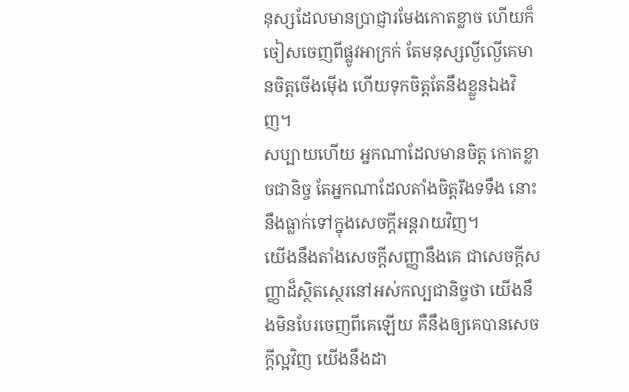នុស្សដែលមានប្រាជ្ញារមែងកោតខ្លាច ហើយក៏ចៀសចេញពីផ្លូវអាក្រក់ តែមនុស្សល្ងីល្ងើគេមានចិត្តចើងម៉ើង ហើយទុកចិត្តតែនឹងខ្លួនឯងវិញ។
សប្បាយហើយ អ្នកណាដែលមានចិត្ត កោតខ្លាចជានិច្ច តែអ្នកណាដែលតាំងចិត្តរឹងទទឹង នោះនឹងធ្លាក់ទៅក្នុងសេចក្ដីអន្តរាយវិញ។
យើងនឹងតាំងសេចក្ដីសញ្ញានឹងគេ ជាសេចក្ដីសញ្ញាដ៏ស្ថិតស្ថេរនៅអស់កល្បជានិច្ចថា យើងនឹងមិនបែរចេញពីគេឡើយ គឺនឹងឲ្យគេបានសេចក្ដីល្អវិញ យើងនឹងដា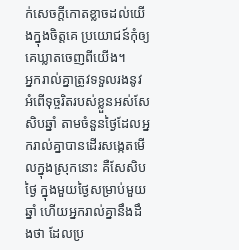ក់សេចក្ដីកោតខ្លាចដល់យើងក្នុងចិត្តគេ ប្រយោជន៍កុំឲ្យគេឃ្លាតចេញពីយើង។
អ្នករាល់គ្នាត្រូវទទួលរងនូវអំពើទុច្ចរិតរបស់ខ្លួនអស់សែសិបឆ្នាំ តាមចំនួនថ្ងៃដែលអ្នករាល់គ្នាបានដើរសង្កេតមើលក្នុងស្រុកនោះ គឺសែសិបថ្ងៃ ក្នុងមួយថ្ងៃសម្រាប់មួយឆ្នាំ ហើយអ្នករាល់គ្នានឹងដឹងថា ដែលប្រ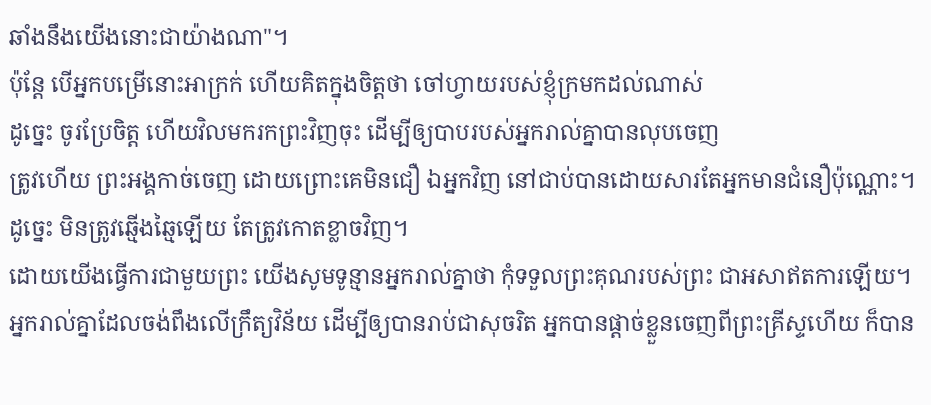ឆាំងនឹងយើងនោះជាយ៉ាងណា"។
ប៉ុន្តែ បើអ្នកបម្រើនោះអាក្រក់ ហើយគិតក្នុងចិត្តថា ចៅហ្វាយរបស់ខ្ញុំក្រមកដល់ណាស់
ដូច្នេះ ចូរប្រែចិត្ត ហើយវិលមករកព្រះវិញចុះ ដើម្បីឲ្យបាបរបស់អ្នករាល់គ្នាបានលុបចេញ
ត្រូវហើយ ព្រះអង្គកាច់ចេញ ដោយព្រោះគេមិនជឿ ឯអ្នកវិញ នៅជាប់បានដោយសារតែអ្នកមានជំនឿប៉ុណ្ណោះ។ ដូច្នេះ មិនត្រូវឆ្មើងឆ្មៃឡើយ តែត្រូវកោតខ្លាចវិញ។
ដោយយើងធ្វើការជាមួយព្រះ យើងសូមទូន្មានអ្នករាល់គ្នាថា កុំទទួលព្រះគុណរបស់ព្រះ ជាអសាឥតការឡើយ។
អ្នករាល់គ្នាដែលចង់ពឹងលើក្រឹត្យវិន័យ ដើម្បីឲ្យបានរាប់ជាសុចរិត អ្នកបានផ្ដាច់ខ្លួនចេញពីព្រះគ្រីស្ទហើយ ក៏បាន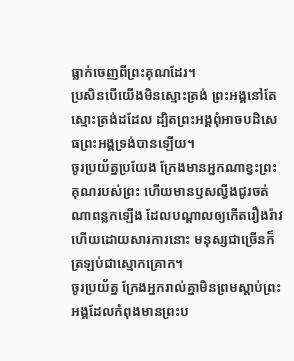ធ្លាក់ចេញពីព្រះគុណដែរ។
ប្រសិនបើយើងមិនស្មោះត្រង់ ព្រះអង្គនៅតែស្មោះត្រង់ដដែល ដ្បិតព្រះអង្គពុំអាចបដិសេធព្រះអង្គទ្រង់បានឡើយ។
ចូរប្រយ័ត្នប្រយែង ក្រែងមានអ្នកណាខ្វះព្រះគុណរបស់ព្រះ ហើយមានឫសល្វីងជូរចត់ណាពន្លកឡើង ដែលបណ្ដាលឲ្យកើតរឿងរ៉ាវ ហើយដោយសារការនោះ មនុស្សជាច្រើនក៏ត្រឡប់ជាស្មោកគ្រោក។
ចូរប្រយ័ត្ន ក្រែងអ្នករាល់គ្នាមិនព្រមស្ដាប់ព្រះអង្គដែលកំពុងមានព្រះប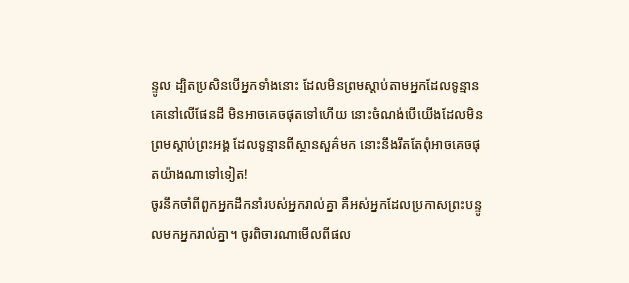ន្ទូល ដ្បិតប្រសិនបើអ្នកទាំងនោះ ដែលមិនព្រមស្តាប់តាមអ្នកដែលទូន្មានគេនៅលើផែនដី មិនអាចគេចផុតទៅហើយ នោះចំណង់បើយើងដែលមិនព្រមស្ដាប់ព្រះអង្គ ដែលទូន្មានពីស្ថានសួគ៌មក នោះនឹងរឹតតែពុំអាចគេចផុតយ៉ាងណាទៅទៀត!
ចូរនឹកចាំពីពួកអ្នកដឹកនាំរបស់អ្នករាល់គ្នា គឺអស់អ្នកដែលប្រកាសព្រះបន្ទូលមកអ្នករាល់គ្នា។ ចូរពិចារណាមើលពីផល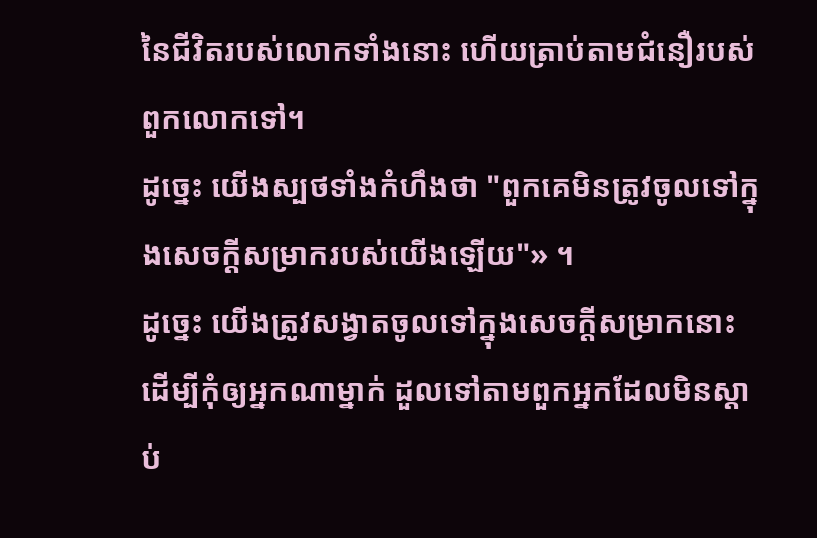នៃជីវិតរបស់លោកទាំងនោះ ហើយត្រាប់តាមជំនឿរបស់ពួកលោកទៅ។
ដូច្នេះ យើងស្បថទាំងកំហឹងថា "ពួកគេមិនត្រូវចូលទៅក្នុងសេចក្ដីសម្រាករបស់យើងឡើយ"» ។
ដូច្នេះ យើងត្រូវសង្វាតចូលទៅក្នុងសេចក្ដីសម្រាកនោះ ដើម្បីកុំឲ្យអ្នកណាម្នាក់ ដួលទៅតាមពួកអ្នកដែលមិនស្ដាប់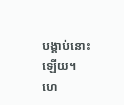បង្គាប់នោះឡើយ។
ហេ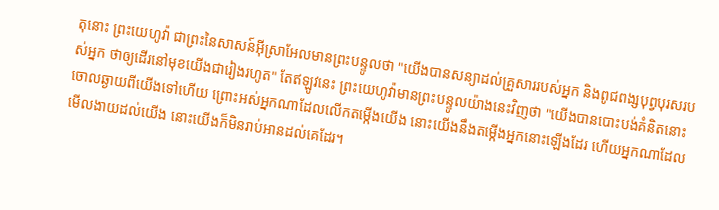តុនោះ ព្រះយេហូវ៉ា ជាព្រះនៃសាសន៍អ៊ីស្រាអែលមានព្រះបន្ទូលថា "យើងបានសន្យាដល់គ្រួសាររបស់អ្នក និងពូជពង្សបុព្វបុរសរបស់អ្នក ថាឲ្យដើរនៅមុខយើងជារៀងរហូត" តែឥឡូវនេះ ព្រះយេហូវ៉ាមានព្រះបន្ទូលយ៉ាងនេះវិញថា "យើងបានបោះបង់គំនិតនោះចោលឆ្ងាយពីយើងទៅហើយ ព្រោះអស់អ្នកណាដែលលើកតម្កើងយើង នោះយើងនឹងតម្កើងអ្នកនោះឡើងដែរ ហើយអ្នកណាដែលមើលងាយដល់យើង នោះយើងក៏មិនរាប់អានដល់គេដែរ។